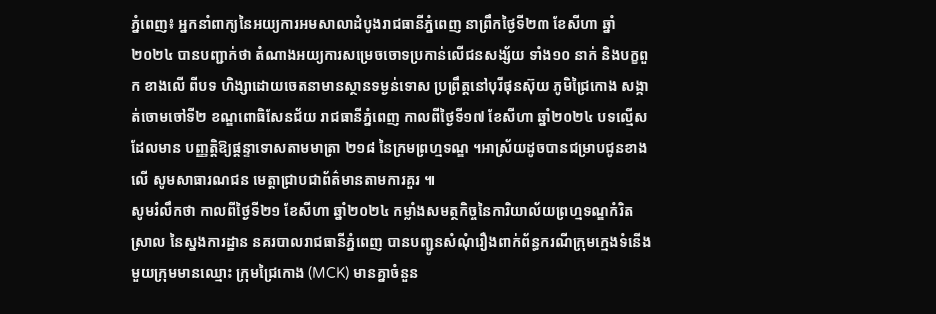ភ្នំពេញ៖ អ្នកនាំពាក្យនៃអយ្យការអមសាលាដំបូងរាជធានីភ្នំពេញ នាព្រឹកថ្ងៃទី២៣ ខែសីហា ឆ្នាំ២០២៤ បានបញ្ជាក់ថា តំណាងអយ្យការសម្រេចចោទប្រកាន់លើជនសង្ស័យ ទាំង១០ នាក់ និងបក្ខពួក ខាងលើ ពីបទ ហិង្សាដោយចេតនាមានស្ថានទម្ងន់ទោស ប្រព្រឹត្តនៅបុរីផុនស៊ុយ ភូមិជ្រៃកោង សង្កាត់ចោមចៅទី២ ខណ្ឌពោធិសែនជ័យ រាជធានីភ្នំពេញ កាលពីថ្ងៃទី១៧ ខែសីហា ឆ្នាំ២០២៤ បទល្មើសដែលមាន បញ្ញត្តិឱ្យផ្តន្ទាទោសតាមមាត្រា ២១៨ នៃក្រមព្រហ្មទណ្ឌ ។អាស្រ័យដូចបានជម្រាបជូនខាងលើ សូមសាធារណជន មេត្តាជ្រាបជាព័ត៌មានតាមការគួរ ៕
សូមរំលឹកថា កាលពីថ្ងៃទី២១ ខែសីហា ឆ្នាំ២០២៤ កម្លាំងសមត្ថកិច្ចនៃការិយាល័យព្រហ្មទណ្ឌកំរិតស្រាល នៃស្នងការដ្ឋាន នគរបាលរាជធានីភ្នំពេញ បានបញ្ជូនសំណុំរឿងពាក់ព័ន្ធករណីក្រុមក្មេងទំនើងមួយក្រុមមានឈ្មោះ ក្រុមជ្រៃកោង (MCK) មានគ្នាចំនួន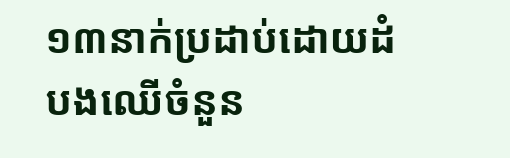១៣នាក់ប្រដាប់ដោយដំបងឈើចំនួន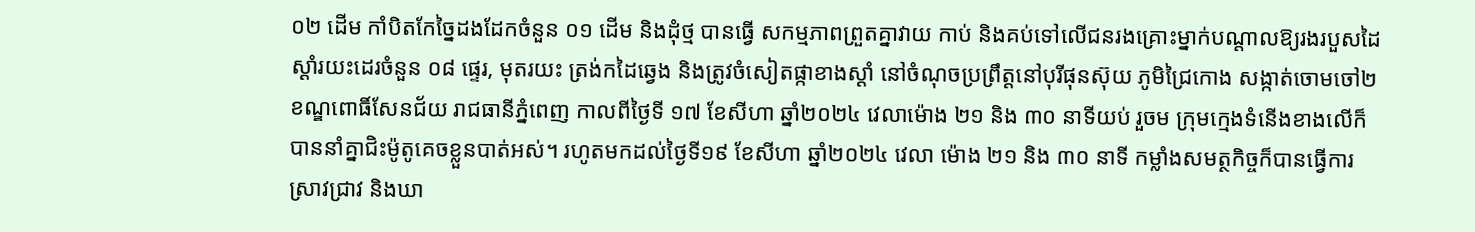០២ ដើម កាំបិតកែច្នៃដងដែកចំនួន ០១ ដើម និងដុំថ្ម បានធ្វើ សកម្មភាពព្រួតគ្នាវាយ កាប់ និងគប់ទៅលើជនរងគ្រោះម្នាក់បណ្តាលឱ្យរងរបួសដៃស្ដាំរយះដេរចំនួន ០៨ ផ្ទេរ, មុតរយះ ត្រង់កដៃឆ្វេង និងត្រូវចំសៀតផ្កាខាងស្តាំ នៅចំណុចប្រព្រឹត្តនៅបុរីផុនស៊ុយ ភូមិជ្រៃកោង សង្កាត់ចោមចៅ២ ខណ្ឌពោធិ៍សែនជ័យ រាជធានីភ្នំពេញ កាលពីថ្ងៃទី ១៧ ខែសីហា ឆ្នាំ២០២៤ វេលាម៉ោង ២១ និង ៣០ នាទីយប់ រួចម ក្រុមក្មេងទំនើងខាងលើក៏បាននាំគ្នាជិះម៉ូតូគេចខ្លួនបាត់អស់។ រហូតមកដល់ថ្ងៃទី១៩ ខែសីហា ឆ្នាំ២០២៤ វេលា ម៉ោង ២១ និង ៣០ នាទី កម្លាំងសមត្ថកិច្ចក៏បានធ្វើការស្រាវជ្រាវ និងឃា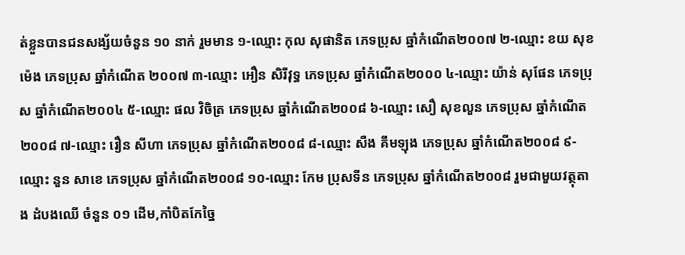ត់ខ្លួនបានជនសង្ស័យចំនួន ១០ នាក់ រួមមាន ១-ឈ្មោះ កុល សុផានិត ភេទប្រុស ឆ្នាំកំណើត២០០៧ ២-ឈ្មោះ ខយ សុខម៉េង ភេទប្រុស ឆ្នាំកំណើត ២០០៧ ៣-ឈ្មោះ អឿន សិរីវុទ្ធ ភេទប្រុស ឆ្នាំកំណើត២០០០ ៤-ឈ្មោះ យ៉ាន់ សុផែន ភេទប្រុស ឆ្នាំកំណើត២០០៤ ៥-ឈ្មោះ ផល វិចិត្រ ភេទប្រុស ឆ្នាំកំណើត២០០៨ ៦-ឈ្មោះ សឿ សុខលួន ភេទប្រុស ឆ្នាំកំណើត២០០៨ ៧-ឈ្មោះ រឿន សីហា ភេទប្រុស ឆ្នាំកំណើត២០០៨ ៨-ឈ្មោះ សឺង គឹមឡុង ភេទប្រុស ឆ្នាំកំណើត២០០៨ ៩-ឈ្មោះ នួន សាខេ ភេទប្រុស ឆ្នាំកំណើត២០០៨ ១០-ឈ្មោះ កែម ប្រុសទីន ភេទប្រុស ឆ្នាំកំណើត២០០៨ រួមជាមួយវត្ថុតាង ដំបងឈើ ចំនួន ០១ ដើម,កាំបិតកែច្នៃ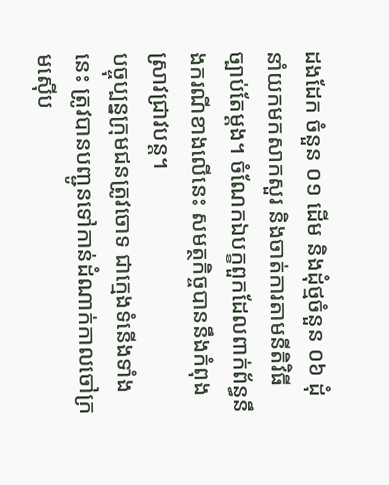ដងដែក ចំនួន ០១ ដើម និងដុំថ្មចំនួន ០៦ ដុំ នាំយកមកសាកសួរ និងចាត់ការតាមនីតិវិធី ច្បាប់តែម្តង។ ចំណែកឯបក្ខពួកដែលពាក់ព័ន្ធនឹងករណីខាងលើនេះ សមត្ថកិច្ចបាននឹងកំពុងស្រាវជ្រាវបន្ត។
បច្ចុប្បន្នក្រុមជនត្រូវចោទ ជាក្មេងទំនើងទាំងនេះ ត្រូវបានបញ្ជូនទៅកាន់ដំណាក់កាលចៅក្រមស៊ើប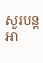សួរបន្តអា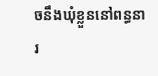ចនឹងឃុំខ្លួននៅពន្ធនារ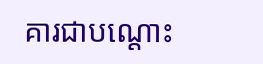គារជាបណ្ដោះ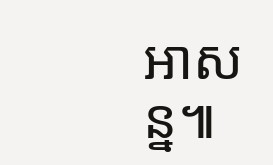អាសន្ន៕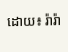ដោយ៖ រ៉ារ៉ា